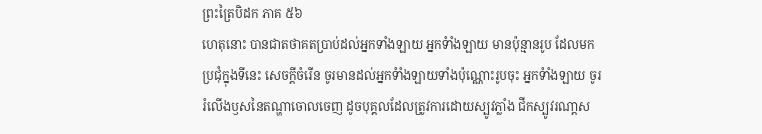ព្រះត្រៃបិដក ភាគ ៥៦
ហេតុនោះ បានជាតថាគតប្រាប់ដល់អ្នកទាំងឡាយ អ្នកទំាំងឡាយ មានប៉ុន្មានរូប ដែលមកប្រជុំក្នុងទីនេះ សេចក្តីចំរើន ចូរមានដល់អ្នកទំាំងឡាយទាំងប៉ុណ្ណោះរូបចុះ អ្នកទំាំងឡាយ ចូររំលើងឫសនៃតណ្ហាចោលចេញ ដូចបុគ្គលដែលត្រូវការដោយស្បូវភ្លាំង ជីកស្បូវរណា្តស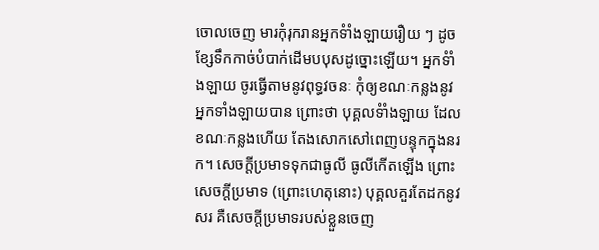ចោលចេញ មារកុំរុករានអ្នកទំាំងឡាយរឿយ ៗ ដូចខ្សែទឹកកាច់បំបាក់ដើមបបុសដូច្នោះឡើយ។ អ្នកទំាំងឡាយ ចូរធ្វើតាមនូវពុទ្ធវចនៈ កុំឲ្យខណៈកន្លងនូវអ្នកទាំងឡាយបាន ព្រោះថា បុគ្គលទំាំងឡាយ ដែលខណៈកន្លងហើយ តែងសោកសៅពេញបន្ទុកក្នុងនរក។ សេចក្តីប្រមាទទុកជាធូលី ធូលីកើតឡើង ព្រោះសេចក្តីប្រមាទ (ព្រោះហេតុនោះ) បុគ្គលគួរតែដកនូវសរ គឺសេចក្តីប្រមាទរបស់ខ្លួនចេញ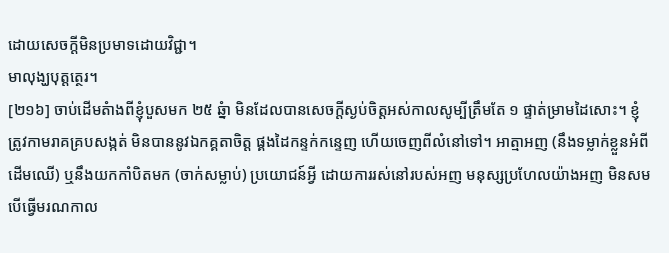ដោយសេចក្តីមិនប្រមាទដោយវិជ្ជា។
មាលុង្ឃបុត្តត្ថេរ។
[២១៦] ចាប់ដើមតំាងពីខ្ញុំបួសមក ២៥ ឆ្នំា មិនដែលបានសេចក្តីស្ងប់ចិត្តអស់កាលសូម្បីត្រឹមតែ ១ ផ្ទាត់ម្រាមដៃសោះ។ ខ្ញុំត្រូវកាមរាគគ្របសង្កត់ មិនបាននូវឯកគ្គតាចិត្ត ផ្គងដៃកន្ទក់កន្ទេញ ហើយចេញពីលំនៅទៅ។ អាត្មាអញ (នឹងទម្លាក់ខ្លួនអំពីដើមឈើ) ឬនឹងយកកាំបិតមក (ចាក់សម្លាប់) ប្រយោជន៍អ្វី ដោយការរស់នៅរបស់អញ មនុស្សប្រហែលយ៉ាងអញ មិនសមបើធ្វើមរណកាល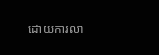ដោយការលា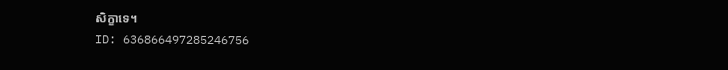សិក្ខាទេ។
ID: 636866497285246756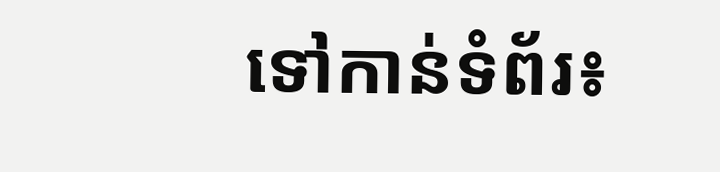ទៅកាន់ទំព័រ៖